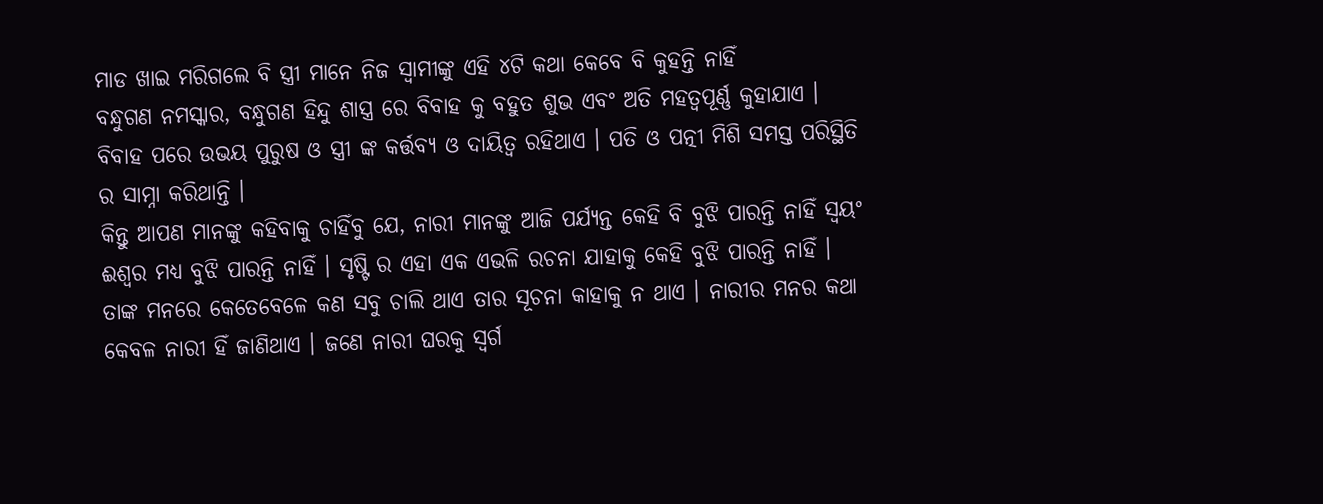ମାଡ ଖାଇ ମରିଗଲେ ବି ସ୍ତ୍ରୀ ମାନେ ନିଜ ସ୍ବାମୀଙ୍କୁ ଏହି ୪ଟି କଥା କେବେ ବି କୁହନ୍ତି ନାହିଁ
ବନ୍ଧୁଗଣ ନମସ୍କାର, ବନ୍ଧୁଗଣ ହିନ୍ଦୁ ଶାସ୍ତ୍ର ରେ ବିବାହ କୁ ବହୁତ ଶୁଭ ଏବଂ ଅତି ମହତ୍ୱପୂର୍ଣ୍ଣ କୁହାଯାଏ । ବିବାହ ପରେ ଉଭୟ ପୁରୁଷ ଓ ସ୍ତ୍ରୀ ଙ୍କ କର୍ତ୍ତବ୍ୟ ଓ ଦାୟିତ୍ଵ ରହିଥାଏ । ପତି ଓ ପତ୍ନୀ ମିଶି ସମସ୍ତ ପରିସ୍ଥିତି ର ସାମ୍ନା କରିଥାନ୍ତି ।
କିନ୍ତୁ ଆପଣ ମାନଙ୍କୁ କହିବାକୁ ଚାହିଁବୁ ଯେ, ନାରୀ ମାନଙ୍କୁ ଆଜି ପର୍ଯ୍ୟନ୍ତ କେହି ବି ବୁଝି ପାରନ୍ତି ନାହିଁ ସ୍ଵୟଂ ଈଶ୍ୱର ମଧ୍ୟ ବୁଝି ପାରନ୍ତି ନାହିଁ । ସୃଷ୍ଟି ର ଏହା ଏକ ଏଭଳି ରଚନା ଯାହାକୁ କେହି ବୁଝି ପାରନ୍ତି ନାହିଁ ।
ତାଙ୍କ ମନରେ କେତେବେଳେ କଣ ସବୁ ଚାଲି ଥାଏ ତାର ସୂଚନା କାହାକୁ ନ ଥାଏ । ନାରୀର ମନର କଥା କେବଳ ନାରୀ ହିଁ ଜାଣିଥାଏ । ଜଣେ ନାରୀ ଘରକୁ ସ୍ୱର୍ଗ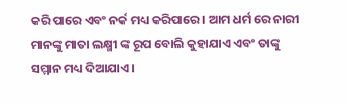କରି ପାରେ ଏବଂ ନର୍କ ମଧ୍ୟ କରିପାରେ । ଆମ ଧର୍ମ ରେ ନାରୀ ମାନଙ୍କୁ ମାତା ଲକ୍ଷ୍ମୀ ଙ୍କ ରୂପ ବୋଲି କୁହାଯାଏ ଏବଂ ତାଙ୍କୁ ସମ୍ମାନ ମଧ୍ୟ ଦିଆଯାଏ ।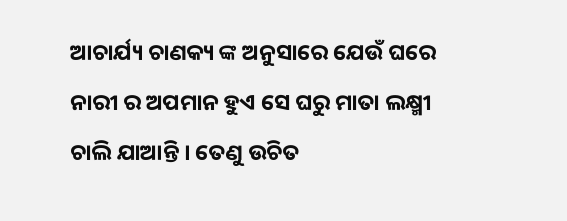ଆଚାର୍ଯ୍ୟ ଚାଣକ୍ୟ ଙ୍କ ଅନୁସାରେ ଯେଉଁ ଘରେ ନାରୀ ର ଅପମାନ ହୁଏ ସେ ଘରୁ ମାତା ଲକ୍ଷ୍ମୀ ଚାଲି ଯାଆନ୍ତି । ତେଣୁ ଉଚିତ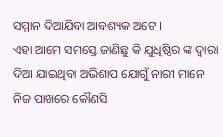ସମ୍ମାନ ଦିଆଯିବା ଆବଶ୍ୟକ ଅଟେ ।
ଏହା ଆମେ ସମସ୍ତେ ଜାଣିଛୁ କି ଯୁଧିଷ୍ଠିର ଙ୍କ ଦ୍ଵାରା ଦିଆ ଯାଇଥିବା ଅଭିଶାପ ଯୋଗୁଁ ନାରୀ ମାନେ ନିଜ ପାଖରେ କୌଣସି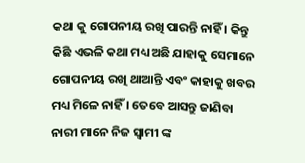କଥା କୁ ଗୋପନୀୟ ରଖି ପାରନ୍ତି ନାହିଁ । କିନ୍ତୁ କିଛି ଏଭଳି କଥା ମଧ୍ୟ ଅଛି ଯାହାକୁ ସେମାନେ ଗୋପନୀୟ ରଖି ଥାଆନ୍ତି ଏବଂ କାହାକୁ ଖବର ମଧ୍ୟ ମିଳେ ନାହିଁ । ତେବେ ଆସନ୍ତୁ ଜାଣିବା ନାରୀ ମାନେ ନିଜ ସ୍ୱାମୀ ଙ୍କ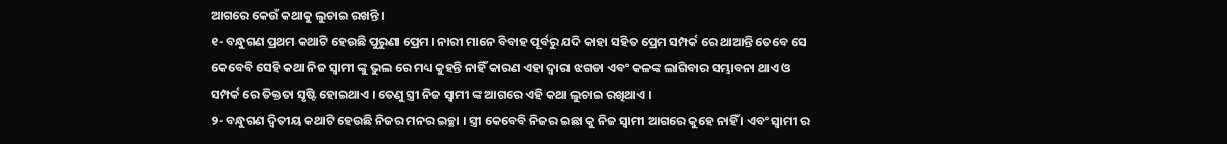ଆଗରେ କେଉଁ କଥାକୁ ଲୁଚାଇ ରଖନ୍ତି ।
୧- ବନ୍ଧୁଗଣ ପ୍ରଥମ କଥାଟି ହେଉଛି ପୁରୁଣା ପ୍ରେମ । ନାରୀ ମାନେ ବିବାହ ପୂର୍ବରୁ ଯଦି କାହା ସହିତ ପ୍ରେମ ସମ୍ପର୍କ ରେ ଥାଆନ୍ତି ତେବେ ସେ କେବେବି ସେହି କଥା ନିଜ ସ୍ୱାମୀ ଙ୍କୁ ଭୁଲ ରେ ମଧ୍ୟ କୁହନ୍ତି ନାହିଁ କାରଣ ଏହା ଦ୍ୱାରା ଝଗଡା ଏବଂ କଳଙ୍କ ଲାଗିବାର ସମ୍ଭାବନା ଥାଏ ଓ ସମ୍ପର୍କ ରେ ତିକ୍ତତା ସୃଷ୍ଟି ହୋଇଥାଏ । ତେଣୁ ସ୍ତ୍ରୀ ନିଜ ସ୍ୱାମୀ ଙ୍କ ଆଗରେ ଏହି କଥା ଲୁଚାଇ ରଖିଥାଏ ।
୨- ବନ୍ଧୁଗଣ ଦ୍ୱିତୀୟ କଥାଟି ହେଉଛି ନିଜର ମନର ଇଚ୍ଛା । ସ୍ତ୍ରୀ କେବେବି ନିଜର ଇଛା କୁ ନିଜ ସ୍ୱାମୀ ଆଗରେ କୁହେ ନାହିଁ । ଏବଂ ସ୍ୱାମୀ ର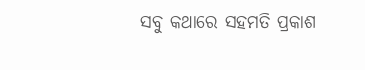ସବୁ କଥାରେ ସହମତି ପ୍ରକାଶ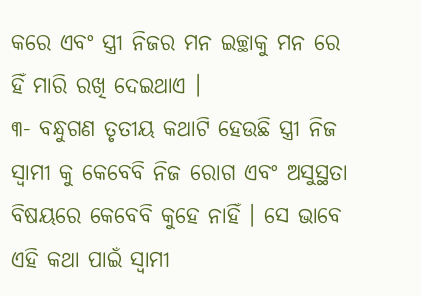କରେ ଏବଂ ସ୍ତ୍ରୀ ନିଜର ମନ ଇଚ୍ଛାକୁ ମନ ରେ ହିଁ ମାରି ରଖି ଦେଇଥାଏ ।
୩- ବନ୍ଧୁଗଣ ତୃତୀୟ କଥାଟି ହେଉଛି ସ୍ତ୍ରୀ ନିଜ ସ୍ୱାମୀ କୁ କେବେବି ନିଜ ରୋଗ ଏବଂ ଅସୁସ୍ଥତା ବିଷୟରେ କେବେବି କୁହେ ନାହିଁ । ସେ ଭାବେ ଏହି କଥା ପାଇଁ ସ୍ବାମୀ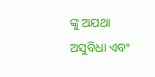ଙ୍କୁ ଅଯଥା ଅସୁବିଧା ଏବଂ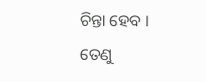ଚିନ୍ତା ହେବ । ତେଣୁ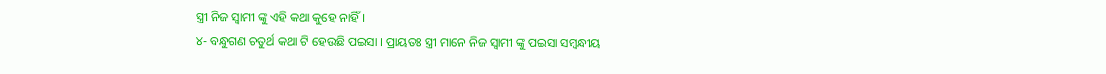ସ୍ତ୍ରୀ ନିଜ ସ୍ୱାମୀ ଙ୍କୁ ଏହି କଥା କୁହେ ନାହିଁ ।
୪- ବନ୍ଧୁଗଣ ଚତୁର୍ଥ କଥା ଟି ହେଉଛି ପଇସା । ପ୍ରାୟତଃ ସ୍ତ୍ରୀ ମାନେ ନିଜ ସ୍ୱାମୀ ଙ୍କୁ ପଇସା ସମ୍ବନ୍ଧୀୟ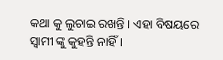କଥା କୁ ଲୁଚାଇ ରଖନ୍ତି । ଏହା ବିଷୟରେ ସ୍ୱାମୀ ଙ୍କୁ କୁହନ୍ତି ନାହିଁ ।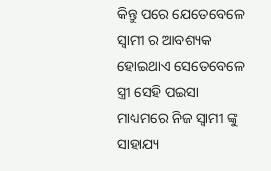କିନ୍ତୁ ପରେ ଯେତେବେଳେ ସ୍ୱାମୀ ର ଆବଶ୍ୟକ ହୋଇଥାଏ ସେତେବେଳେ ସ୍ତ୍ରୀ ସେହି ପଇସା ମାଧ୍ୟମରେ ନିଜ ସ୍ୱାମୀ ଙ୍କୁ ସାହାଯ୍ୟ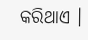କରିଥାଏ ।